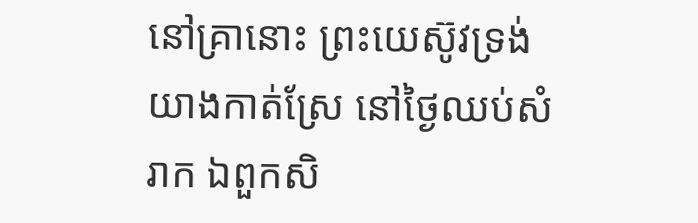នៅគ្រានោះ ព្រះយេស៊ូវទ្រង់យាងកាត់ស្រែ នៅថ្ងៃឈប់សំរាក ឯពួកសិ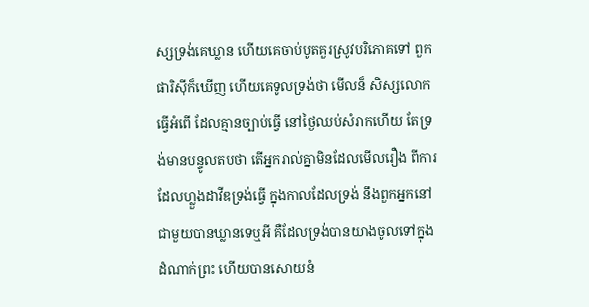ស្សទ្រង់គេឃ្លាន ហើយគេចាប់បូតគួរស្រូវបរិភោគទៅ ពួកផារិស៊ីក៏ឃើញ ហើយគេទូលទ្រង់ថា មើលន៏ សិស្សលោកធ្វើអំពើ ដែលគ្មានច្បាប់ធ្វើ នៅថ្ងៃឈប់សំរាកហើយ តែទ្រង់មានបន្ទូលតបថា តើអ្នករាល់គ្នាមិនដែលមើលរឿង ពីការដែលហ្លួងដាវីឌទ្រង់ធ្វើ ក្នុងកាលដែលទ្រង់ នឹងពួកអ្នកនៅជាមួយបានឃ្លានទេឬអី គឺដែលទ្រង់បានយាងចូលទៅក្នុងដំណាក់ព្រះ ហើយបានសោយនំ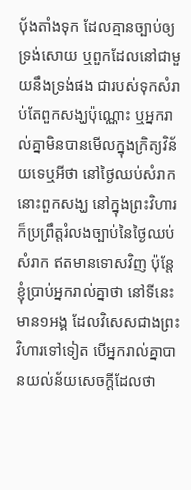បុ័ងតាំងទុក ដែលគ្មានច្បាប់ឲ្យទ្រង់សោយ ឬពួកដែលនៅជាមួយនឹងទ្រង់ផង ជារបស់ទុកសំរាប់តែពួកសង្ឃប៉ុណ្ណោះ ឬអ្នករាល់គ្នាមិនបានមើលក្នុងក្រិត្យវិន័យទេឬអីថា នៅថ្ងៃឈប់សំរាក នោះពួកសង្ឃ នៅក្នុងព្រះវិហារ ក៏ប្រព្រឹត្តរំលងច្បាប់នៃថ្ងៃឈប់សំរាក ឥតមានទោសវិញ ប៉ុន្តែខ្ញុំប្រាប់អ្នករាល់គ្នាថា នៅទីនេះ មាន១អង្គ ដែលវិសេសជាងព្រះវិហារទៅទៀត បើអ្នករាល់គ្នាបានយល់ន័យសេចក្ដីដែលថា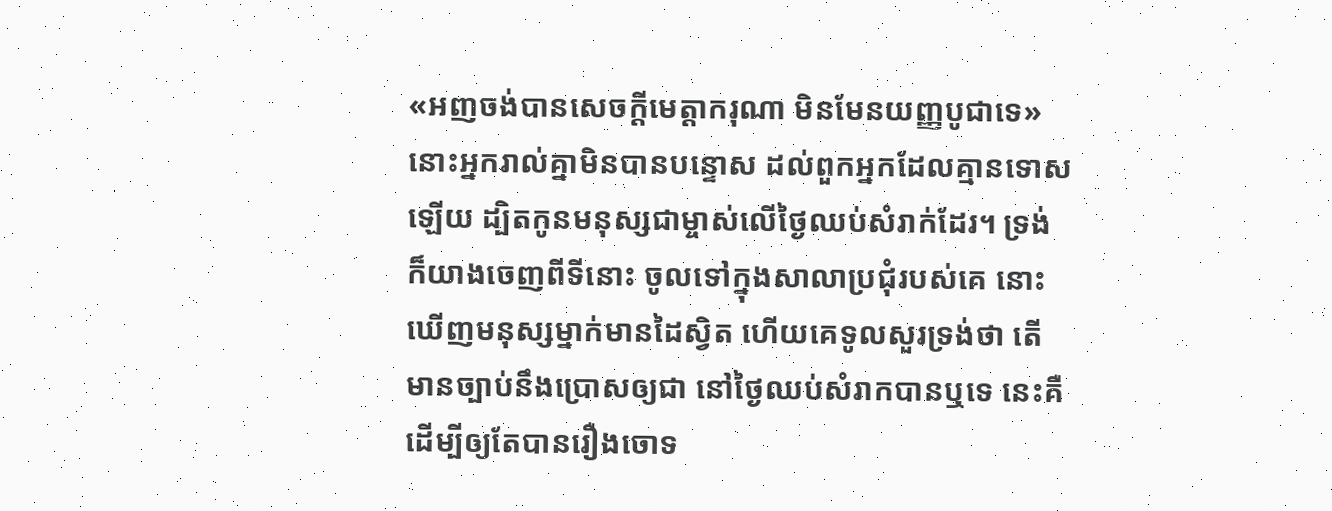«អញចង់បានសេចក្ដីមេត្តាករុណា មិនមែនយញ្ញបូជាទេ» នោះអ្នករាល់គ្នាមិនបានបន្ទោស ដល់ពួកអ្នកដែលគ្មានទោសឡើយ ដ្បិតកូនមនុស្សជាម្ចាស់លើថ្ងៃឈប់សំរាក់ដែរ។ ទ្រង់ក៏យាងចេញពីទីនោះ ចូលទៅក្នុងសាលាប្រជុំរបស់គេ នោះឃើញមនុស្សម្នាក់មានដៃស្វិត ហើយគេទូលសួរទ្រង់ថា តើមានច្បាប់នឹងប្រោសឲ្យជា នៅថ្ងៃឈប់សំរាកបានឬទេ នេះគឺដើម្បីឲ្យតែបានរឿងចោទ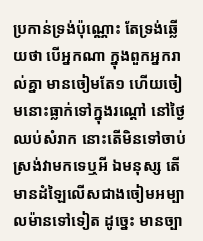ប្រកាន់ទ្រង់ប៉ុណ្ណោះ តែទ្រង់ឆ្លើយថា បើអ្នកណា ក្នុងពួកអ្នករាល់គ្នា មានចៀមតែ១ ហើយចៀមនោះធ្លាក់ទៅក្នុងរណ្តៅ នៅថ្ងៃឈប់សំរាក នោះតើមិនទៅចាប់ស្រង់វាមកទេឬអី ឯមនុស្ស តើមានដំឡៃលើសជាងចៀមអម្បាលម៉ានទៅទៀត ដូច្នេះ មានច្បា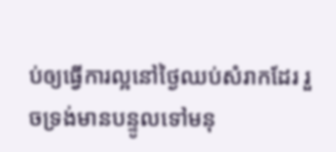ប់ឲ្យធ្វើការល្អនៅថ្ងៃឈប់សំរាកដែរ រួចទ្រង់មានបន្ទូលទៅមនុ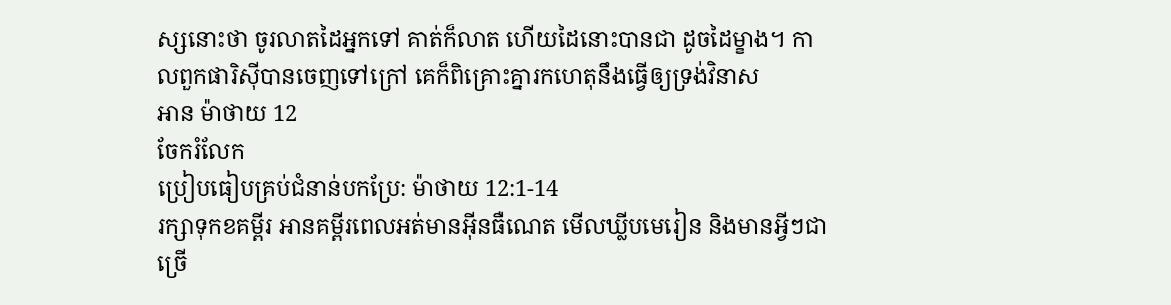ស្សនោះថា ចូរលាតដៃអ្នកទៅ គាត់ក៏លាត ហើយដៃនោះបានជា ដូចដៃម្ខាង។ កាលពួកផារិស៊ីបានចេញទៅក្រៅ គេក៏ពិគ្រោះគ្នារកហេតុនឹងធ្វើឲ្យទ្រង់វិនាស
អាន ម៉ាថាយ 12
ចែករំលែក
ប្រៀបធៀបគ្រប់ជំនាន់បកប្រែ: ម៉ាថាយ 12:1-14
រក្សាទុកខគម្ពីរ អានគម្ពីរពេលអត់មានអ៊ីនធឺណេត មើលឃ្លីបមេរៀន និងមានអ្វីៗជាច្រើ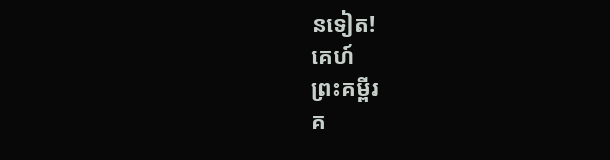នទៀត!
គេហ៍
ព្រះគម្ពីរ
គ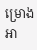ម្រោងអា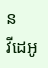ន
វីដេអូ